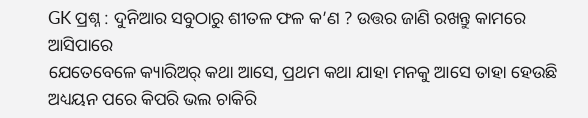GK ପ୍ରଶ୍ନ : ଦୁନିଆର ସବୁଠାରୁ ଶୀତଳ ଫଳ କ’ଣ ? ଉତ୍ତର ଜାଣି ରଖନ୍ତୁ କାମରେ ଆସିପାରେ
ଯେତେବେଳେ କ୍ୟାରିଅର୍ କଥା ଆସେ, ପ୍ରଥମ କଥା ଯାହା ମନକୁ ଆସେ ତାହା ହେଉଛି ଅଧ୍ୟୟନ ପରେ କିପରି ଭଲ ଚାକିରି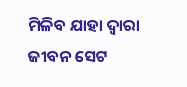ମିଳିବ ଯାହା ଦ୍ୱାରା ଜୀବନ ସେଟ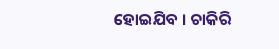ହୋଇଯିବ । ଚାକିରି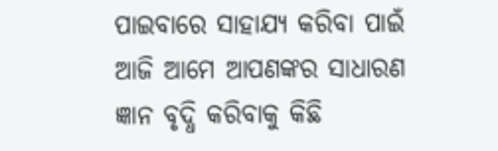ପାଇବାରେ ସାହାଯ୍ୟ କରିବା ପାଇଁ ଆଜି ଆମେ ଆପଣଙ୍କର ସାଧାରଣ ଜ୍ଞାନ ବୃଦ୍ଧି କରିବାକୁ କିଛି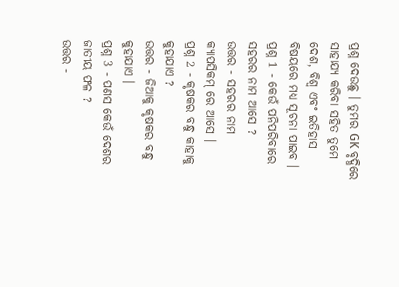ପ୍ରଶ୍ନ ଦେଉଛୁ । ତୁମର GK ବୃଦ୍ଧିରେ ସାହାଯ୍ୟ କରିବା ସହିତ ତୁମେ ଦେଶ, ବିଶ୍ୱ ଏବଂ ଇତିହାସ ବିଷୟରେ ମଧ୍ୟ ସୂଚନା ପାଇବ ।
ପ୍ରଶ୍ନ 1 - କେଉଁ ପନିପରିବାରେ ସହରର ନାମ ଆସେ ?
ଉତ୍ତର - ସହରର ନାମ କ୍ୟାପସିକମ୍ ରେ ଆସେ ।
ପ୍ରଶ୍ନ 2 - କୃଷକର ବନ୍ଧୁ କାହାକୁ କୁହାଯାଏ ?
ଉତ୍ତର - ଜିଆକୁ କୃଷକର ବନ୍ଧୁ କୁହାଯାଏ ।
ପ୍ରଶ୍ନ 3 - ପଣସ କେଉଁ ଦେଶର ଜାତୀୟ ଫଳ ?
ଉତ୍ତର -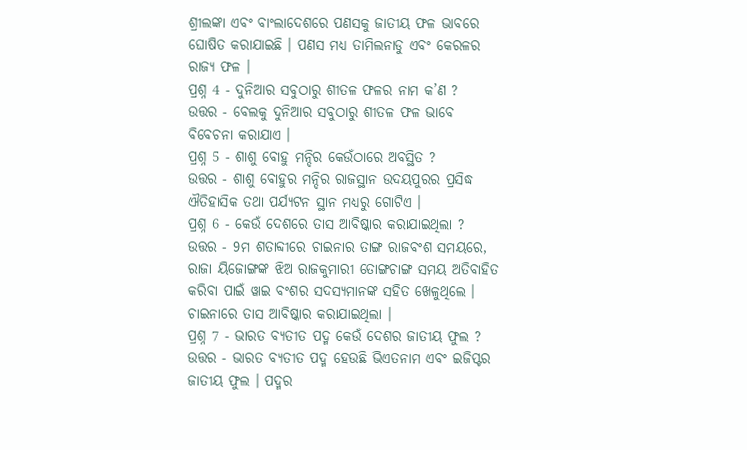ଶ୍ରୀଲଙ୍କା ଏବଂ ବାଂଲାଦେଶରେ ପଣସକୁ ଜାତୀୟ ଫଳ ଭାବରେ ଘୋଷିତ କରାଯାଇଛି । ପଣସ ମଧ୍ୟ ତାମିଲନାଡୁ ଏବଂ କେରଳର ରାଜ୍ୟ ଫଳ ।
ପ୍ରଶ୍ନ 4 - ଦୁନିଆର ସବୁଠାରୁ ଶୀତଳ ଫଳର ନାମ କ’ଣ ?
ଉତ୍ତର - ବେଲକୁ ଦୁନିଆର ସବୁଠାରୁ ଶୀତଳ ଫଳ ଭାବେ ବିବେଚନା କରାଯାଏ ।
ପ୍ରଶ୍ନ 5 - ଶାଶୁ ବୋହୁ ମନ୍ଦିର କେଉଁଠାରେ ଅବସ୍ଥିତ ?
ଉତ୍ତର - ଶାଶୁ ବୋହୁର ମନ୍ଦିର ରାଜସ୍ଥାନ ଉଦୟପୁରର ପ୍ରସିଦ୍ଧ ଐତିହାସିକ ତଥା ପର୍ଯ୍ୟଟନ ସ୍ଥାନ ମଧ୍ୟରୁ ଗୋଟିଏ ।
ପ୍ରଶ୍ନ 6 - କେଉଁ ଦେଶରେ ତାସ ଆବିଷ୍କାର କରାଯାଇଥିଲା ?
ଉତ୍ତର - 9ମ ଶତାବ୍ଦୀରେ ଚାଇନାର ତାଙ୍ଗ ରାଜବଂଶ ସମୟରେ, ରାଜା ୟିଜୋଙ୍ଗଙ୍କ ଝିଅ ରାଜକୁମାରୀ ତୋଙ୍ଗଚାଙ୍ଗ ସମୟ ଅତିବାହିତ କରିବା ପାଇଁ ୱାଇ ବଂଶର ସଦସ୍ୟମାନଙ୍କ ସହିତ ଖେଳୁଥିଲେ । ଚାଇନାରେ ତାସ ଆବିଷ୍କାର କରାଯାଇଥିଲା ।
ପ୍ରଶ୍ନ 7 - ଭାରତ ବ୍ୟତୀତ ପଦ୍ମ କେଉଁ ଦେଶର ଜାତୀୟ ଫୁଲ ?
ଉତ୍ତର - ଭାରତ ବ୍ୟତୀତ ପଦ୍ମ ହେଉଛି ଭିଏତନାମ ଏବଂ ଇଜିପ୍ଟର ଜାତୀୟ ଫୁଲ । ପଦ୍ମର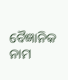ବୈଜ୍ଞାନିକ ନାମ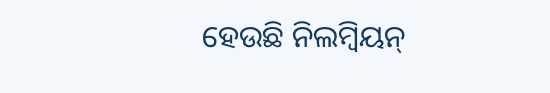ହେଉଛି ନିଲମ୍ବିୟନ୍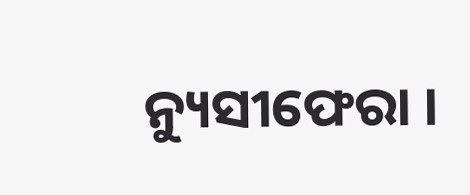ନ୍ୟୁସୀଫେରା ।